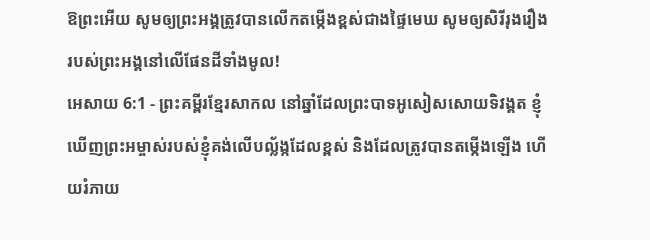ឱព្រះអើយ សូមឲ្យព្រះអង្គត្រូវបានលើកតម្កើងខ្ពស់ជាងផ្ទៃមេឃ សូមឲ្យសិរីរុងរឿងរបស់ព្រះអង្គនៅលើផែនដីទាំងមូល!
អេសាយ 6:1 - ព្រះគម្ពីរខ្មែរសាកល នៅឆ្នាំដែលព្រះបាទអូសៀសសោយទិវង្គត ខ្ញុំឃើញព្រះអម្ចាស់របស់ខ្ញុំគង់លើបល្ល័ង្កដែលខ្ពស់ និងដែលត្រូវបានតម្កើងឡើង ហើយរំភាយ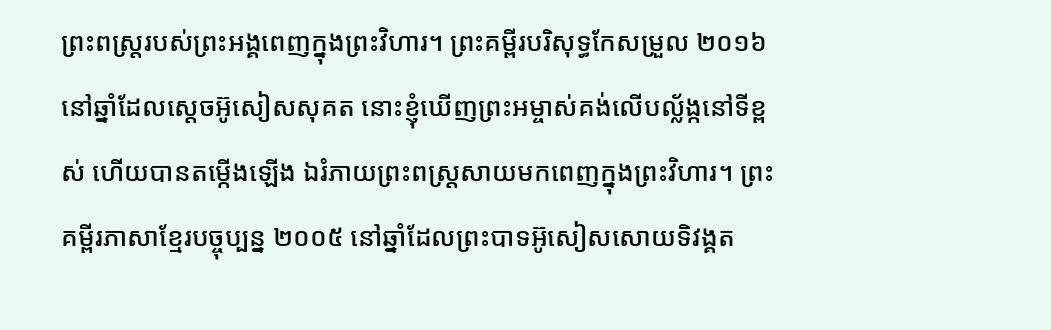ព្រះពស្ត្ររបស់ព្រះអង្គពេញក្នុងព្រះវិហារ។ ព្រះគម្ពីរបរិសុទ្ធកែសម្រួល ២០១៦ នៅឆ្នាំដែលស្តេចអ៊ូសៀសសុគត នោះខ្ញុំឃើញព្រះអម្ចាស់គង់លើបល្ល័ង្កនៅទីខ្ពស់ ហើយបានតម្កើងឡើង ឯរំភាយព្រះពស្ត្រសាយមកពេញក្នុងព្រះវិហារ។ ព្រះគម្ពីរភាសាខ្មែរបច្ចុប្បន្ន ២០០៥ នៅឆ្នាំដែលព្រះបាទអ៊ូសៀសសោយទិវង្គត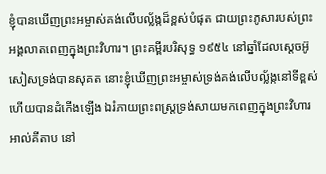ខ្ញុំបានឃើញព្រះអម្ចាស់គង់លើបល្ល័ង្កដ៏ខ្ពស់បំផុត ជាយព្រះភូសារបស់ព្រះអង្គលាតពេញក្នុងព្រះវិហារ។ ព្រះគម្ពីរបរិសុទ្ធ ១៩៥៤ នៅឆ្នាំដែលស្តេចអ៊ូសៀសទ្រង់បានសុគត នោះខ្ញុំឃើញព្រះអម្ចាស់ទ្រង់គង់លើបល្ល័ង្កនៅទីខ្ពស់ ហើយបានដំកើងឡើង ឯរំភាយព្រះពស្ត្រទ្រង់សាយមកពេញក្នុងព្រះវិហារ អាល់គីតាប នៅ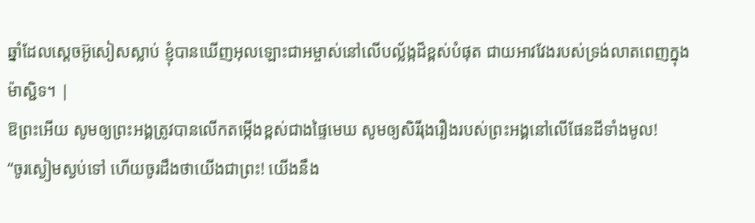ឆ្នាំដែលស្តេចអ៊ូសៀសស្លាប់ ខ្ញុំបានឃើញអុលឡោះជាអម្ចាស់នៅលើបល្ល័ង្កដ៏ខ្ពស់បំផុត ជាយអាវវែងរបស់ទ្រង់លាតពេញក្នុងម៉ាស្ជិទ។ |
ឱព្រះអើយ សូមឲ្យព្រះអង្គត្រូវបានលើកតម្កើងខ្ពស់ជាងផ្ទៃមេឃ សូមឲ្យសិរីរុងរឿងរបស់ព្រះអង្គនៅលើផែនដីទាំងមូល!
“ចូរស្ងៀមស្ងប់ទៅ ហើយចូរដឹងថាយើងជាព្រះ! យើងនឹង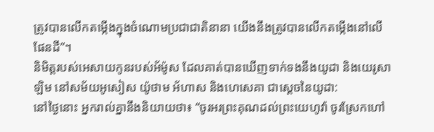ត្រូវបានលើកតម្កើងក្នុងចំណោមប្រជាជាតិនានា យើងនឹងត្រូវបានលើកតម្កើងនៅលើផែនដី”។
និមិត្តរបស់អេសាយកូនរបស់អ័ម៉ូស ដែលគាត់បានឃើញទាក់ទងនឹងយូដា និងយេរូសាឡិម នៅសម័យអូសៀស យ៉ូថាម អ័ហាស និងហេសេគា ជាស្ដេចនៃយូដា:
នៅថ្ងៃនោះ អ្នករាល់គ្នានឹងនិយាយថា៖ “ចូរអរព្រះគុណដល់ព្រះយេហូវ៉ា ចូរស្រែកហៅ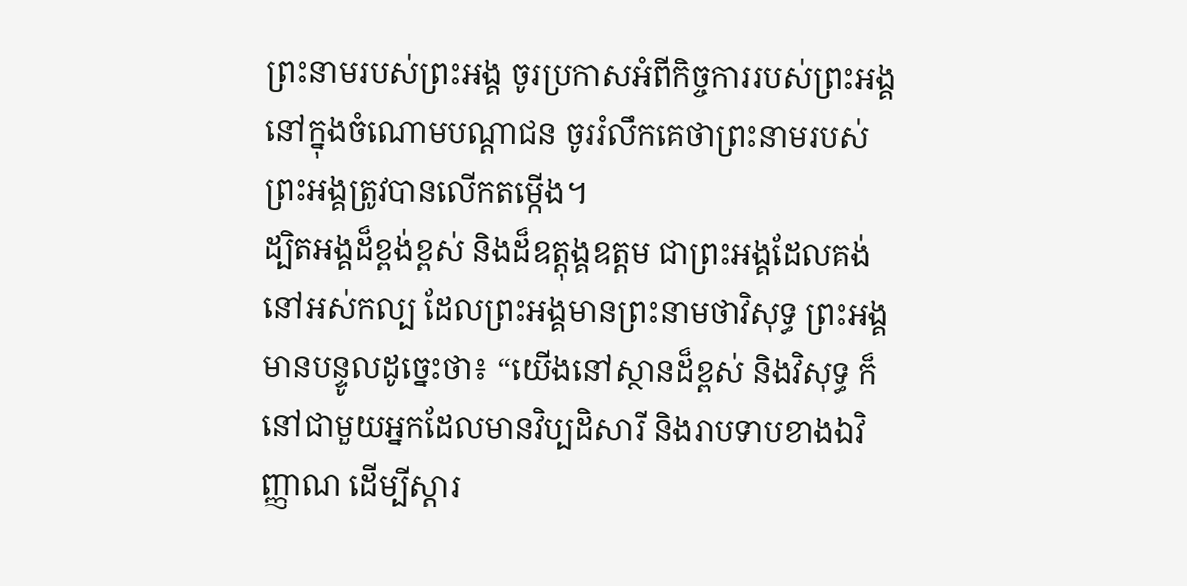ព្រះនាមរបស់ព្រះអង្គ ចូរប្រកាសអំពីកិច្ចការរបស់ព្រះអង្គនៅក្នុងចំណោមបណ្ដាជន ចូររំលឹកគេថាព្រះនាមរបស់ព្រះអង្គត្រូវបានលើកតម្កើង។
ដ្បិតអង្គដ៏ខ្ពង់ខ្ពស់ និងដ៏ឧត្ដុង្គឧត្ដម ជាព្រះអង្គដែលគង់នៅអស់កល្ប ដែលព្រះអង្គមានព្រះនាមថាវិសុទ្ធ ព្រះអង្គមានបន្ទូលដូច្នេះថា៖ “យើងនៅស្ថានដ៏ខ្ពស់ និងវិសុទ្ធ ក៏នៅជាមួយអ្នកដែលមានវិប្បដិសារី និងរាបទាបខាងឯវិញ្ញាណ ដើម្បីស្ដារ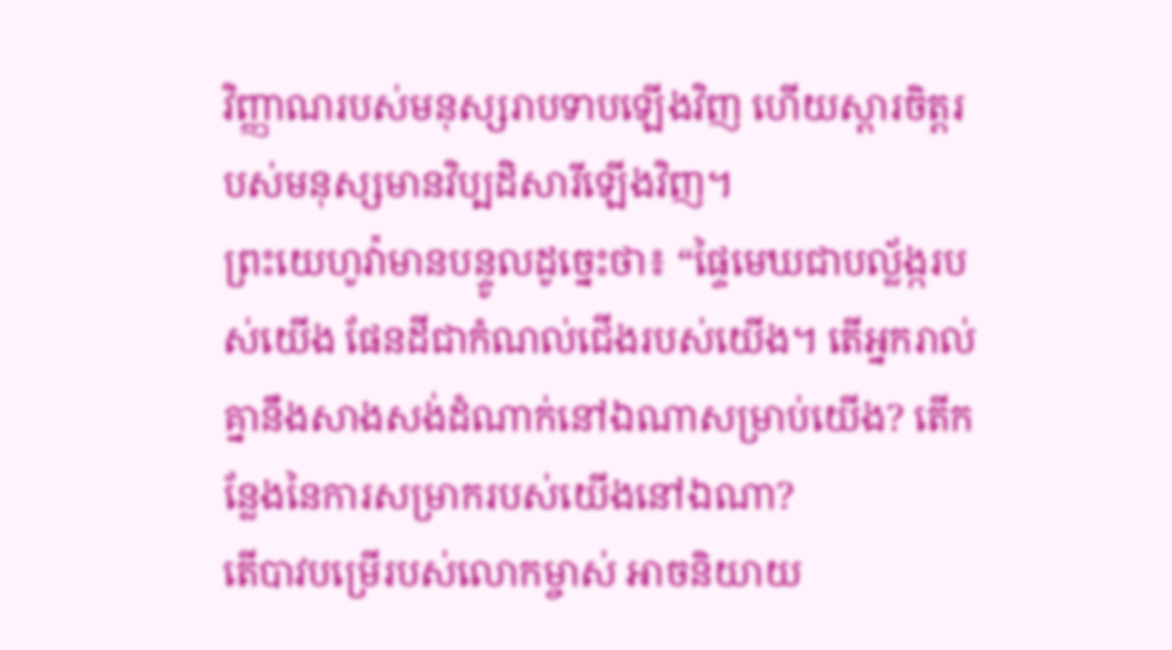វិញ្ញាណរបស់មនុស្សរាបទាបឡើងវិញ ហើយស្ដារចិត្តរបស់មនុស្សមានវិប្បដិសារីឡើងវិញ។
ព្រះយេហូវ៉ាមានបន្ទូលដូច្នេះថា៖ “ផ្ទៃមេឃជាបល្ល័ង្ករបស់យើង ផែនដីជាកំណល់ជើងរបស់យើង។ តើអ្នករាល់គ្នានឹងសាងសង់ដំណាក់នៅឯណាសម្រាប់យើង? តើកន្លែងនៃការសម្រាករបស់យើងនៅឯណា?
តើបាវបម្រើរបស់លោកម្ចាស់ អាចនិយាយ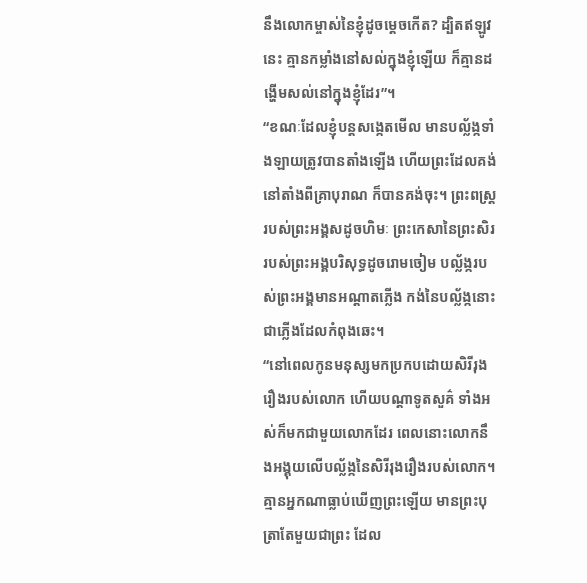នឹងលោកម្ចាស់នៃខ្ញុំដូចម្ដេចកើត? ដ្បិតឥឡូវនេះ គ្មានកម្លាំងនៅសល់ក្នុងខ្ញុំឡើយ ក៏គ្មានដង្ហើមសល់នៅក្នុងខ្ញុំដែរ”។
“ខណៈដែលខ្ញុំបន្តសង្កេតមើល មានបល្ល័ង្កទាំងឡាយត្រូវបានតាំងឡើង ហើយព្រះដែលគង់នៅតាំងពីគ្រាបុរាណ ក៏បានគង់ចុះ។ ព្រះពស្ត្ររបស់ព្រះអង្គសដូចហិមៈ ព្រះកេសានៃព្រះសិររបស់ព្រះអង្គបរិសុទ្ធដូចរោមចៀម បល្ល័ង្ករបស់ព្រះអង្គមានអណ្ដាតភ្លើង កង់នៃបល្ល័ង្កនោះជាភ្លើងដែលកំពុងឆេះ។
“នៅពេលកូនមនុស្សមកប្រកបដោយសិរីរុងរឿងរបស់លោក ហើយបណ្ដាទូតសួគ៌ ទាំងអស់ក៏មកជាមួយលោកដែរ ពេលនោះលោកនឹងអង្គុយលើបល្ល័ង្កនៃសិរីរុងរឿងរបស់លោក។
គ្មានអ្នកណាធ្លាប់ឃើញព្រះឡើយ មានព្រះបុត្រាតែមួយជាព្រះ ដែល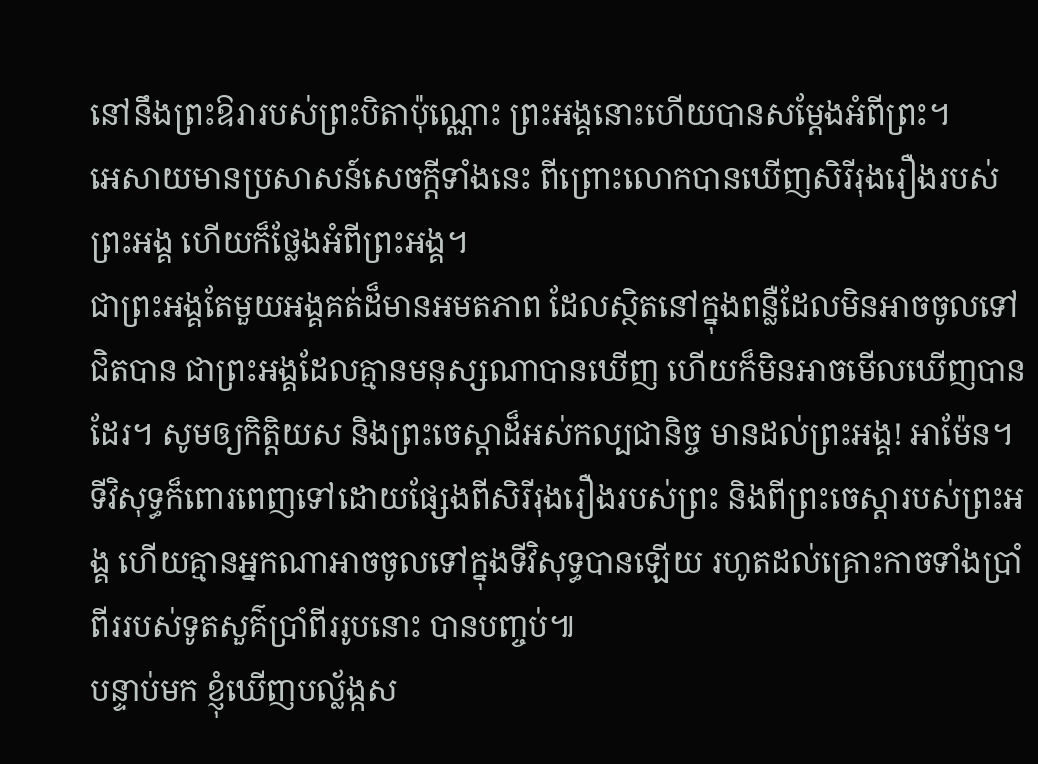នៅនឹងព្រះឱរារបស់ព្រះបិតាប៉ុណ្ណោះ ព្រះអង្គនោះហើយបានសម្ដែងអំពីព្រះ។
អេសាយមានប្រសាសន៍សេចក្ដីទាំងនេះ ពីព្រោះលោកបានឃើញសិរីរុងរឿងរបស់ព្រះអង្គ ហើយក៏ថ្លែងអំពីព្រះអង្គ។
ជាព្រះអង្គតែមួយអង្គគត់ដ៏មានអមតភាព ដែលស្ថិតនៅក្នុងពន្លឺដែលមិនអាចចូលទៅជិតបាន ជាព្រះអង្គដែលគ្មានមនុស្សណាបានឃើញ ហើយក៏មិនអាចមើលឃើញបានដែរ។ សូមឲ្យកិត្តិយស និងព្រះចេស្ដាដ៏អស់កល្បជានិច្ច មានដល់ព្រះអង្គ! អាម៉ែន។
ទីវិសុទ្ធក៏ពោរពេញទៅដោយផ្សែងពីសិរីរុងរឿងរបស់ព្រះ និងពីព្រះចេស្ដារបស់ព្រះអង្គ ហើយគ្មានអ្នកណាអាចចូលទៅក្នុងទីវិសុទ្ធបានឡើយ រហូតដល់គ្រោះកាចទាំងប្រាំពីររបស់ទូតសួគ៌ប្រាំពីររូបនោះ បានបញ្ចប់៕
បន្ទាប់មក ខ្ញុំឃើញបល្ល័ង្កស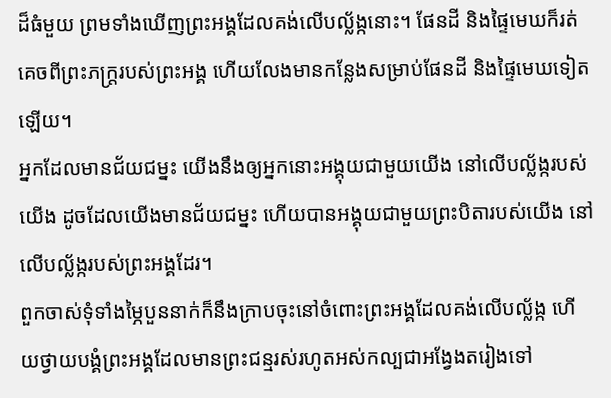ដ៏ធំមួយ ព្រមទាំងឃើញព្រះអង្គដែលគង់លើបល្ល័ង្កនោះ។ ផែនដី និងផ្ទៃមេឃក៏រត់គេចពីព្រះភក្ត្ររបស់ព្រះអង្គ ហើយលែងមានកន្លែងសម្រាប់ផែនដី និងផ្ទៃមេឃទៀតឡើយ។
អ្នកដែលមានជ័យជម្នះ យើងនឹងឲ្យអ្នកនោះអង្គុយជាមួយយើង នៅលើបល្ល័ង្ករបស់យើង ដូចដែលយើងមានជ័យជម្នះ ហើយបានអង្គុយជាមួយព្រះបិតារបស់យើង នៅលើបល្ល័ង្ករបស់ព្រះអង្គដែរ។
ពួកចាស់ទុំទាំងម្ភៃបួននាក់ក៏នឹងក្រាបចុះនៅចំពោះព្រះអង្គដែលគង់លើបល្ល័ង្ក ហើយថ្វាយបង្គំព្រះអង្គដែលមានព្រះជន្មរស់រហូតអស់កល្បជាអង្វែងតរៀងទៅ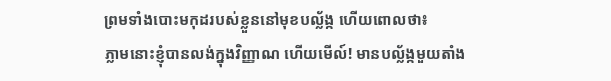ព្រមទាំងបោះមកុដរបស់ខ្លួននៅមុខបល្ល័ង្ក ហើយពោលថា៖
ភ្លាមនោះខ្ញុំបានលង់ក្នុងវិញ្ញាណ ហើយមើល៍! មានបល្ល័ង្កមួយតាំង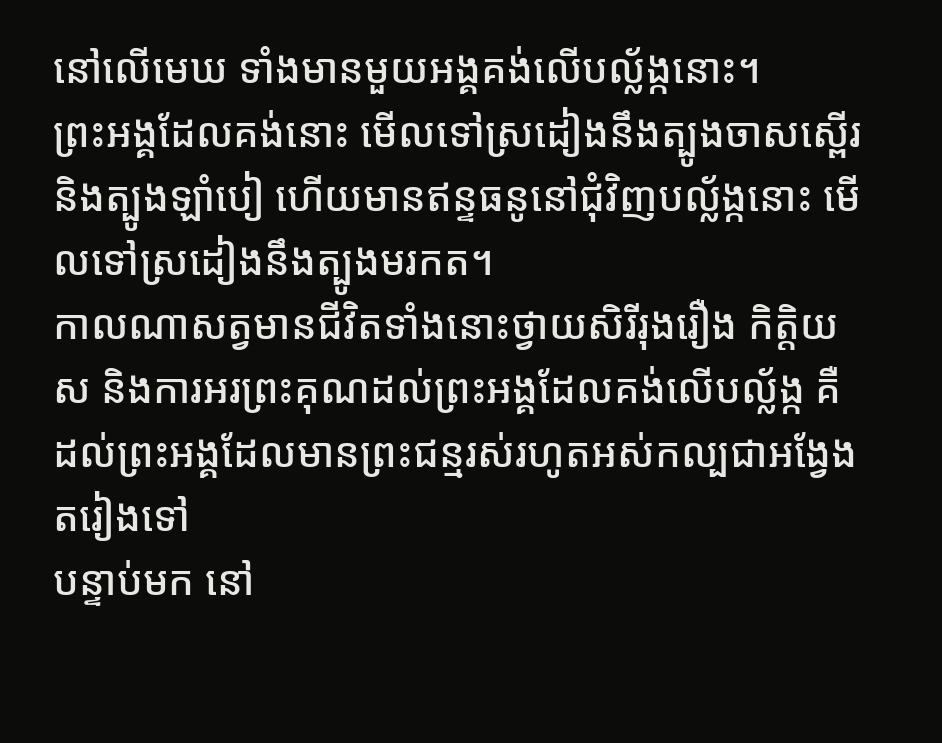នៅលើមេឃ ទាំងមានមួយអង្គគង់លើបល្ល័ង្កនោះ។
ព្រះអង្គដែលគង់នោះ មើលទៅស្រដៀងនឹងត្បូងចាសស្ពើរ និងត្បូងឡាំបៀ ហើយមានឥន្ទធនូនៅជុំវិញបល្ល័ង្កនោះ មើលទៅស្រដៀងនឹងត្បូងមរកត។
កាលណាសត្វមានជីវិតទាំងនោះថ្វាយសិរីរុងរឿង កិត្តិយស និងការអរព្រះគុណដល់ព្រះអង្គដែលគង់លើបល្ល័ង្ក គឺដល់ព្រះអង្គដែលមានព្រះជន្មរស់រហូតអស់កល្បជាអង្វែងតរៀងទៅ
បន្ទាប់មក នៅ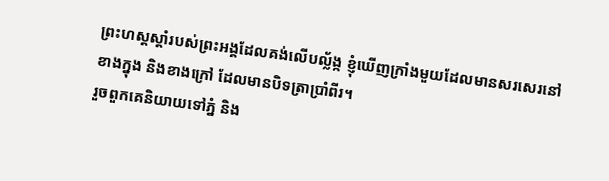ព្រះហស្តស្ដាំរបស់ព្រះអង្គដែលគង់លើបល្ល័ង្ក ខ្ញុំឃើញក្រាំងមួយដែលមានសរសេរនៅខាងក្នុង និងខាងក្រៅ ដែលមានបិទត្រាប្រាំពីរ។
រួចពួកគេនិយាយទៅភ្នំ និង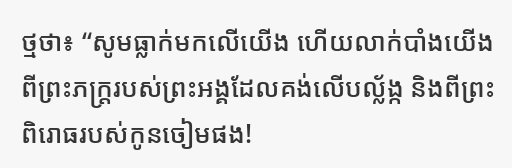ថ្មថា៖ “សូមធ្លាក់មកលើយើង ហើយលាក់បាំងយើងពីព្រះភក្ត្ររបស់ព្រះអង្គដែលគង់លើបល្ល័ង្ក និងពីព្រះពិរោធរបស់កូនចៀមផង!